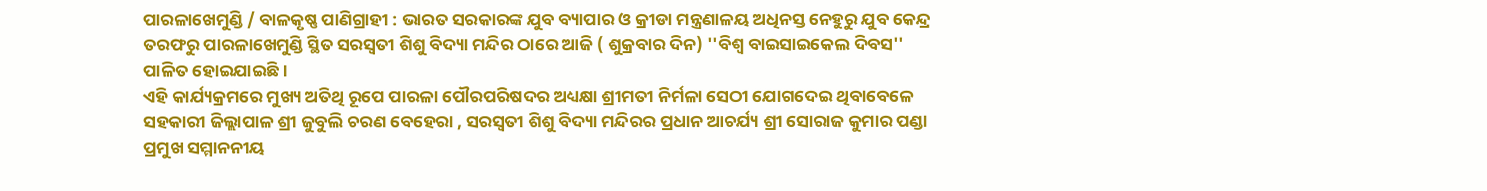ପାରଳାଖେମୁଣ୍ଡି / ବାଳକୃଷ୍ଣ ପାଣିଗ୍ରାହୀ : ଭାରତ ସରକାରଙ୍କ ଯୁବ ବ୍ୟାପାର ଓ କ୍ରୀଡା ମନ୍ତ୍ରଣାଳୟ ଅଧିନସ୍ତ ନେହୁରୁ ଯୁବ କେନ୍ଦ୍ର ତରଫରୁ ପାରଳାଖେମୁଣ୍ଡି ସ୍ଥିତ ସରସ୍ୱତୀ ଶିଶୁ ବିଦ୍ୟା ମନ୍ଦିର ଠାରେ ଆଜି ( ଶୁକ୍ରବାର ଦିନ) ''ବିଶ୍ୱ ବାଇସାଇକେଲ ଦିବସ'' ପାଳିତ ହୋଇଯାଇଛି।
ଏହି କାର୍ଯ୍ୟକ୍ରମରେ ମୁଖ୍ୟ ଅତିଥି ରୂପେ ପାରଳା ପୌରପରିଷଦର ଅଧ୍ୟକ୍ଷା ଶ୍ରୀମତୀ ନିର୍ମଳା ସେଠୀ ଯୋଗଦେଇ ଥିବାବେଳେ ସହକାରୀ ଜିଲ୍ଲାପାଳ ଶ୍ରୀ ଜୁବୁଲି ଚରଣ ବେହେରା , ସରସ୍ୱତୀ ଶିଶୁ ବିଦ୍ୟା ମନ୍ଦିରର ପ୍ରଧାନ ଆଚର୍ଯ୍ୟ ଶ୍ରୀ ସୋରାଜ କୁମାର ପଣ୍ଡା ପ୍ରମୁଖ ସମ୍ମାନନୀୟ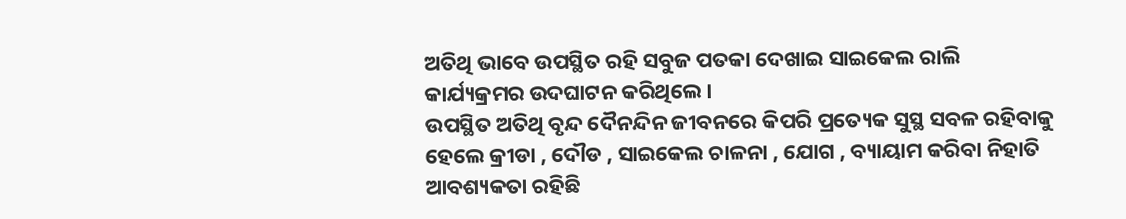ଅତିଥି ଭାବେ ଉପସ୍ଥିତ ରହି ସବୁଜ ପତକା ଦେଖାଇ ସାଇକେଲ ରାଲି କାର୍ଯ୍ୟକ୍ରମର ଉଦଘାଟନ କରିଥିଲେ।
ଉପସ୍ଥିତ ଅତିଥି ବୃନ୍ଦ ଦୈନନ୍ଦିନ ଜୀବନରେ କିପରି ପ୍ରତ୍ୟେକ ସୁସ୍ଥ ସବଳ ରହିବାକୁ ହେଲେ କ୍ରୀଡା , ଦୌଡ , ସାଇକେଲ ଚାଳନା , ଯୋଗ , ବ୍ୟାୟାମ କରିବା ନିହାତି ଆବଶ୍ୟକତା ରହିଛି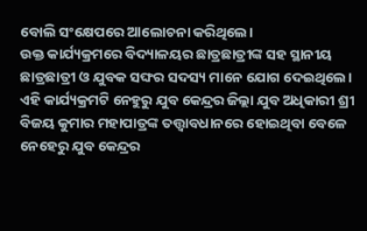ବୋଲି ସଂକ୍ଷେପରେ ଆଲୋଚନା କରିଥିଲେ।
ଉକ୍ତ କାର୍ଯ୍ୟକ୍ରମରେ ବିଦ୍ୟାଳୟର ଛାତ୍ରଛାତ୍ରୀଙ୍କ ସହ ସ୍ଥାନୀୟ ଛାତ୍ରଛାତ୍ରୀ ଓ ଯୁବକ ସଙ୍ଘର ସଦସ୍ୟ ମାନେ ଯୋଗ ଦେଇଥିଲେ।
ଏହି କାର୍ଯ୍ୟକ୍ରମଟି ନେହୁରୁ ଯୁବ କେନ୍ଦ୍ରର ଜିଲ୍ଲା ଯୁବ ଅଧିକାରୀ ଶ୍ରୀ ବିଜୟ କୁମାର ମହାପାତ୍ରଙ୍କ ତତ୍ତ୍ୱାବଧାନରେ ହୋଇଥିବା ବେଳେ ନେହେରୁ ଯୁବ କେନ୍ଦ୍ରର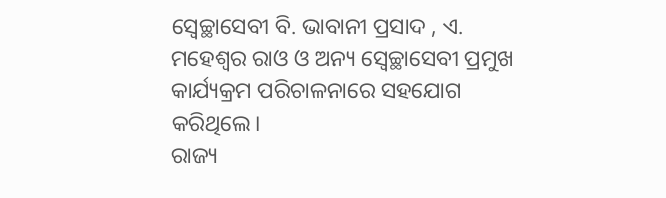ସ୍ବେଚ୍ଛାସେବୀ ବି. ଭାବାନୀ ପ୍ରସାଦ , ଏ. ମହେଶ୍ୱର ରାଓ ଓ ଅନ୍ୟ ସ୍ବେଚ୍ଛାସେବୀ ପ୍ରମୁଖ କାର୍ଯ୍ୟକ୍ରମ ପରିଚାଳନାରେ ସହଯୋଗ କରିଥିଲେ।
ରାଜ୍ୟ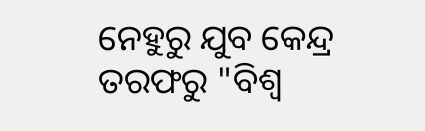ନେହୁରୁ ଯୁବ କେନ୍ଦ୍ର ତରଫରୁ "ବିଶ୍ୱ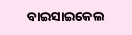ବାଇସାଇକେଲ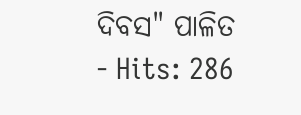ଦିବସ" ପାଳିତ
- Hits: 286